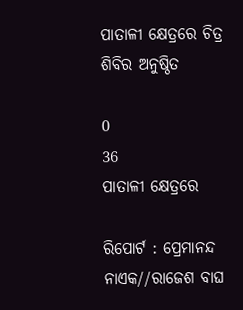ପାତାଳୀ କ୍ଷେତ୍ରରେ ଚିତ୍ର ଶିବିର ଅନୁଷ୍ଠିତ

0
36
ପାତାଳୀ କ୍ଷେତ୍ରରେ

ରିପୋର୍ଟ : ପ୍ରେମାନନ୍ଦ ନାଏକ//ରାଜେଶ ବାଘ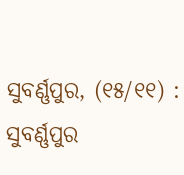ସୁବର୍ଣ୍ଣପୁର, (୧୫/୧୧) : ସୁବର୍ଣ୍ଣପୁର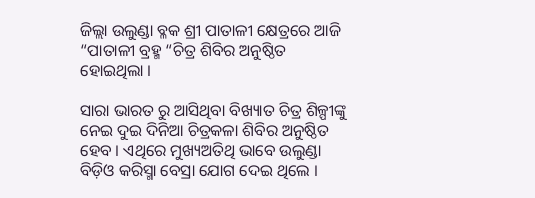ଜିଲ୍ଲା ଉଲୁଣ୍ଡା ବ୍ଳକ ଶ୍ରୀ ପାତାଳୀ କ୍ଷେତ୍ରରେ ଆଜି “ପାତାଳୀ ବ୍ରହ୍ମ “ଚିତ୍ର ଶିବିର ଅନୁଷ୍ଠିତ ହୋଇଥିଲା ।

ସାରା ଭାରତ ରୁ ଆସିଥିବା ବିଖ୍ୟାତ ଚିତ୍ର ଶିଳ୍ପୀଙ୍କୁ ନେଇ ଦୁଇ ଦିନିଆ ଚିତ୍ରକଳା ଶିବିର ଅନୁଷ୍ଠିତ ହେବ । ଏଥିରେ ମୁଖ୍ୟଅତିଥି ଭାବେ ଉଲୁଣ୍ଡା ବିଡ଼ିଓ କରିସ୍ମା ବେସ୍ରା ଯୋଗ ଦେଇ ଥିଲେ ।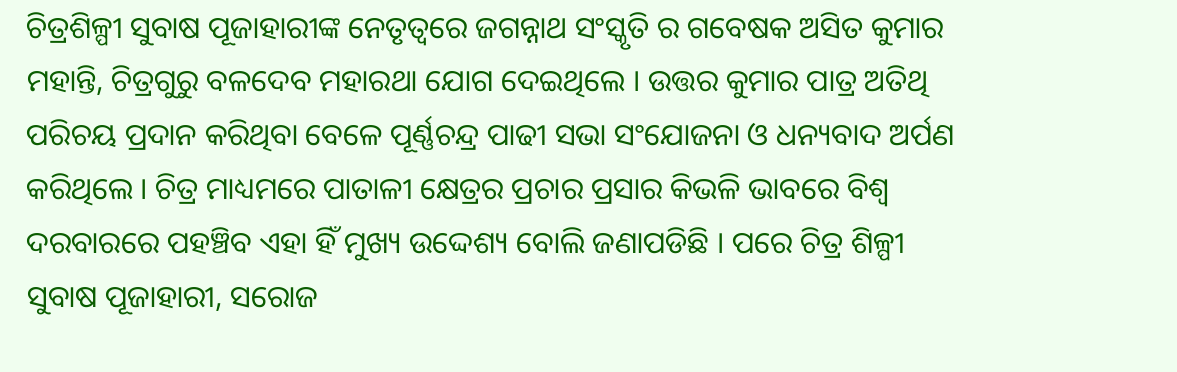ଚିତ୍ରଶିଳ୍ପୀ ସୁବାଷ ପୂଜାହାରୀଙ୍କ ନେତୃତ୍ବରେ ଜଗନ୍ନାଥ ସଂସ୍କୃତି ର ଗବେଷକ ଅସିତ କୁମାର ମହାନ୍ତି, ଚିତ୍ରଗୁରୁ ବଳଦେବ ମହାରଥା ଯୋଗ ଦେଇଥିଲେ । ଉତ୍ତର କୁମାର ପାତ୍ର ଅତିଥି ପରିଚୟ ପ୍ରଦାନ କରିଥିବା ବେଳେ ପୂର୍ଣ୍ଣଚନ୍ଦ୍ର ପାଢୀ ସଭା ସଂଯୋଜନା ଓ ଧନ୍ୟବାଦ ଅର୍ପଣ କରିଥିଲେ । ଚିତ୍ର ମାଧ୍ୟମରେ ପାତାଳୀ କ୍ଷେତ୍ରର ପ୍ରଚାର ପ୍ରସାର କିଭଳି ଭାବରେ ବିଶ୍ଵ ଦରବାରରେ ପହଞ୍ଚିବ ଏହା ହିଁ ମୁଖ୍ୟ ଉଦ୍ଦେଶ୍ୟ ବୋଲି ଜଣାପଡିଛି । ପରେ ଚିତ୍ର ଶିଳ୍ପୀ ସୁବାଷ ପୂଜାହାରୀ, ସରୋଜ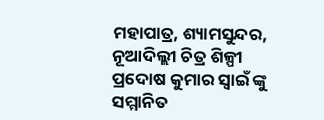ମହାପାତ୍ର, ଶ୍ୟାମସୁନ୍ଦର, ନୂଆଦିଲ୍ଲୀ ଚିତ୍ର ଶିଳ୍ପୀ ପ୍ରଦୋଷ କୁମାର ସ୍ଵାଇଁ ଙ୍କୁ ସମ୍ମାନିତ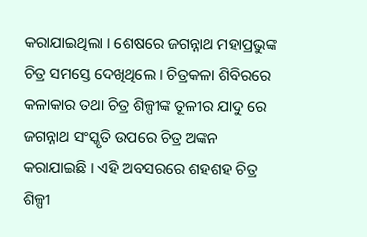କରାଯାଇଥିଲା । ଶେଷରେ ଜଗନ୍ନାଥ ମହାପ୍ରଭୁଙ୍କ ଚିତ୍ର ସମସ୍ତେ ଦେଖିଥିଲେ । ଚିତ୍ରକଳା ଶିବିରରେ କଳାକାର ତଥା ଚିତ୍ର ଶିଳ୍ପୀଙ୍କ ତୂଳୀର ଯାଦୁ ରେ ଜଗନ୍ନାଥ ସଂସ୍କୃତି ଉପରେ ଚିତ୍ର ଅଙ୍କନ କରାଯାଇଛି । ଏହି ଅବସରରେ ଶହଶହ ଚିତ୍ର ଶିଳ୍ପୀ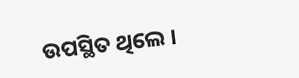ଉପସ୍ଥିତ ଥିଲେ ।